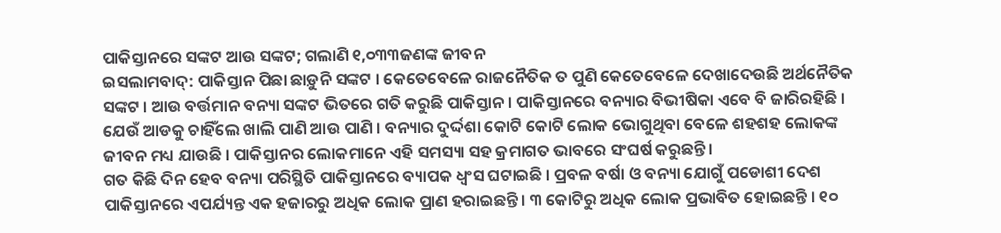ପାକିସ୍ତାନରେ ସଙ୍କଟ ଆଉ ସଙ୍କଟ; ଗଲାଣି ୧,୦୩୩ଜଣଙ୍କ ଜୀବନ
ଇସଲାମବାଦ୍: ପାକିସ୍ତାନ ପିଛା ଛାଡ଼ୁନି ସଙ୍କଟ । କେତେବେଳେ ରାଜନୈତିକ ତ ପୁଣି କେତେବେଳେ ଦେଖାଦେଉଛି ଅର୍ଥନୈତିକ ସଙ୍କଟ । ଆଉ ବର୍ତ୍ତମାନ ବନ୍ୟା ସଙ୍କଟ ଭିତରେ ଗତି କରୁଛି ପାକିସ୍ତାନ । ପାକିସ୍ତାନରେ ବନ୍ୟାର ବିଭୀଷିକା ଏବେ ବି ଜାରିରହିଛି । ଯେଉଁ ଆଡକୁ ଚାହିଁଲେ ଖାଲି ପାଣି ଆଉ ପାଣି । ବନ୍ୟାର ଦୁର୍ଦ୍ଦଶା କୋଟି କୋଟି ଲୋକ ଭୋଗୁଥିବା ବେଳେ ଶହଶହ ଲୋକଙ୍କ ଜୀବନ ମଧ୍ୟ ଯାଉଛି । ପାକିସ୍ତାନର ଲୋକମାନେ ଏହି ସମସ୍ୟା ସହ କ୍ରମାଗତ ଭାବରେ ସଂଘର୍ଷ କରୁଛନ୍ତି ।
ଗତ କିଛି ଦିନ ହେବ ବନ୍ୟା ପରିସ୍ଥିତି ପାକିସ୍ତାନରେ ବ୍ୟାପକ ଧ୍ୱଂସ ଘଟାଇଛି । ପ୍ରବଳ ବର୍ଷା ଓ ବନ୍ୟା ଯୋଗୁଁ ପଡୋଶୀ ଦେଶ ପାକିସ୍ତାନରେ ଏପର୍ଯ୍ୟନ୍ତ ଏକ ହଜାରରୁ ଅଧିକ ଲୋକ ପ୍ରାଣ ହରାଇଛନ୍ତି । ୩ କୋଟିରୁ ଅଧିକ ଲୋକ ପ୍ରଭାବିତ ହୋଇଛନ୍ତି । ୧୦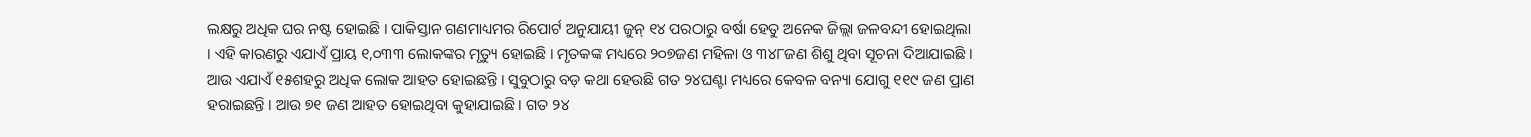ଲକ୍ଷରୁ ଅଧିକ ଘର ନଷ୍ଟ ହୋଇଛି । ପାକିସ୍ତାନ ଗଣମାଧ୍ୟମର ରିପୋର୍ଟ ଅନୁଯାୟୀ ଜୁନ୍ ୧୪ ପରଠାରୁ ବର୍ଷା ହେତୁ ଅନେକ ଜିଲ୍ଲା ଜଳବନ୍ଦୀ ହୋଇଥିଲା । ଏହି କାରଣରୁ ଏଯାଏଁ ପ୍ରାୟ ୧,୦୩୩ ଲୋକଙ୍କର ମୃତ୍ୟୁ ହୋଇଛି । ମୃତକଙ୍କ ମଧ୍ୟରେ ୨୦୭ଜଣ ମହିଳା ଓ ୩୪୮ଜଣ ଶିଶୁ ଥିବା ସୂଚନା ଦିଆଯାଇଛି ।
ଆଉ ଏଯାଏଁ ୧୫ଶହରୁ ଅଧିକ ଲୋକ ଆହତ ହୋଇଛନ୍ତି । ସୁବୁଠାରୁ ବଡ଼ କଥା ହେଉଛି ଗତ ୨୪ଘଣ୍ଟା ମଧ୍ୟରେ କେବଳ ବନ୍ୟା ଯୋଗୁ ୧୧୯ ଜଣ ପ୍ରାଣ ହରାଇଛନ୍ତି । ଆଉ ୭୧ ଜଣ ଆହତ ହୋଇଥିବା କୁହାଯାଇଛି । ଗତ ୨୪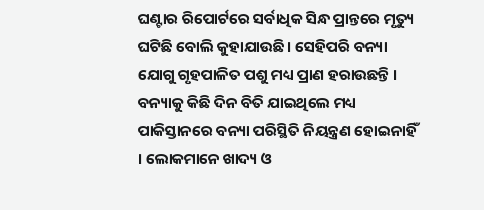ଘଣ୍ଟାର ରିପୋର୍ଟରେ ସର୍ବାଧିକ ସିନ୍ଧ ପ୍ରାନ୍ତରେ ମୃତ୍ୟୁ ଘଟିଛି ବୋଲି କୁହାଯାଉଛି । ସେହିପରି ବନ୍ୟା ଯୋଗୁ ଗୃହପାଳିତ ପଶୁ ମଧ୍ୟ ପ୍ରାଣ ହରାଉଛନ୍ତି । ବନ୍ୟାକୁ କିଛି ଦିନ ବିତି ଯାଇଥିଲେ ମଧ୍ୟ ପାକିସ୍ତାନରେ ବନ୍ୟା ପରିସ୍ଥିତି ନିୟନ୍ତ୍ରଣ ହୋଇନାହିଁ । ଲୋକମାନେ ଖାଦ୍ୟ ଓ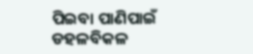ପିଇବା ପାଣିପାଇଁ ଡହଳବିକଳ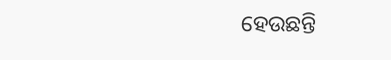ହେଉଛନ୍ତି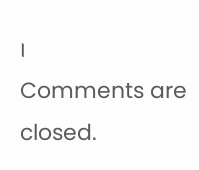।
Comments are closed.